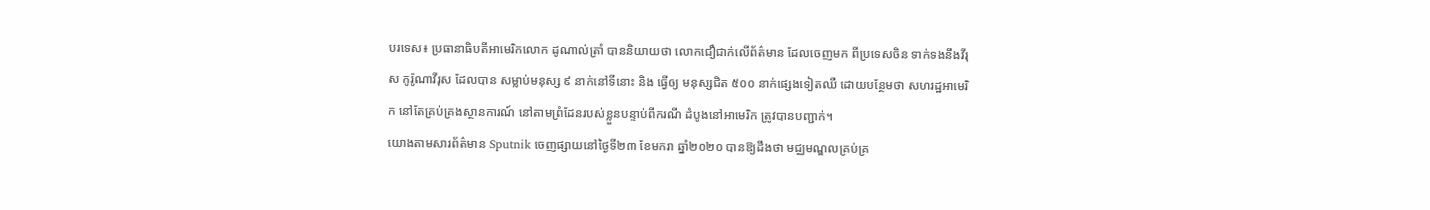បរទេស៖ ប្រធានាធិបតីអាមេរិកលោក ដូណាល់ត្រាំ បាននិយាយថា លោកជឿជាក់លើព័ត៌មាន ដែលចេញមក ពីប្រទេសចិន ទាក់ទងនឹងវីរុស កូរ៉ូណាវីរុស ដែលបាន សម្លាប់មនុស្ស ៩ នាក់នៅទីនោះ និង ធ្វើឲ្យ មនុស្សជិត ៥០០ នាក់ផ្សេងទៀតឈឺ ដោយបន្ថែមថា សហរដ្ឋអាមេរិក នៅតែគ្រប់គ្រងស្ថានការណ៍ នៅតាមព្រំដែនរបស់ខ្លួនបន្ទាប់ពីករណី ដំបូងនៅអាមេរិក ត្រូវបានបញ្ជាក់។
យោងតាមសារព័ត៌មាន Sputnik ចេញផ្សាយនៅថ្ងៃទី២៣ ខែមករា ឆ្នាំ២០២០ បានឱ្យដឹងថា មជ្ឈមណ្ឌលគ្រប់គ្រ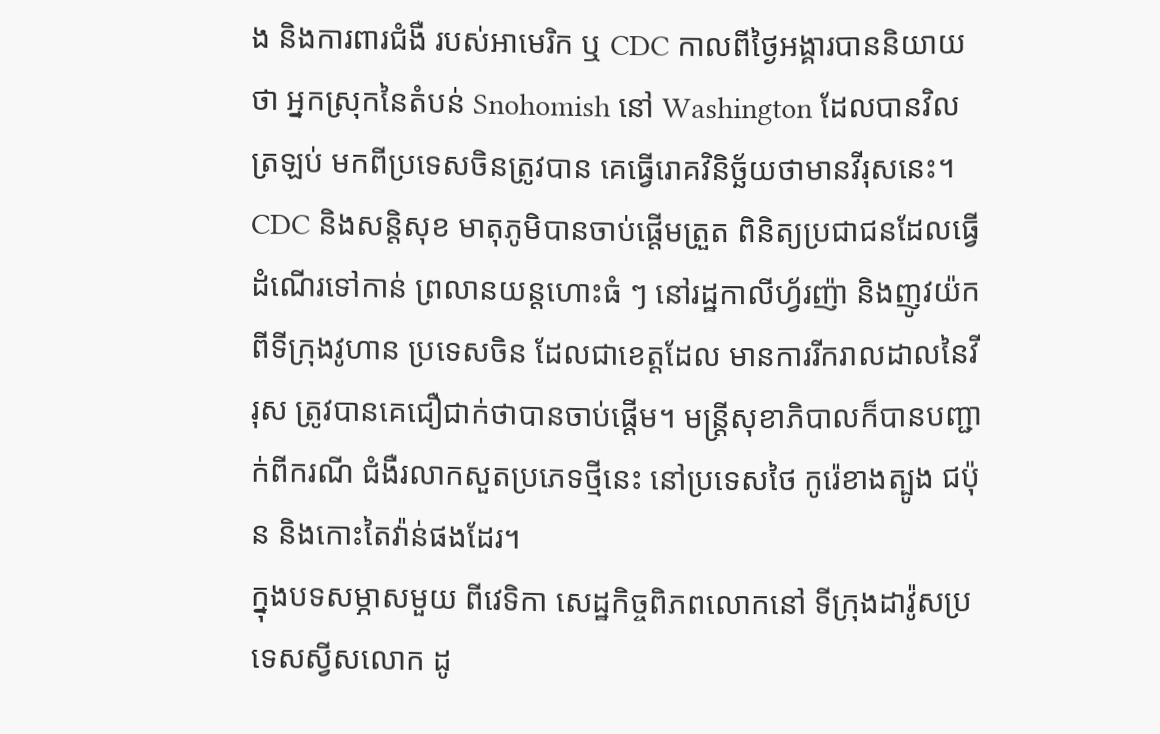ង និងការពារជំងឺ របស់អាមេរិក ឬ CDC កាលពីថ្ងៃអង្គារបាននិយាយថា អ្នកស្រុកនៃតំបន់ Snohomish នៅ Washington ដែលបានវិលត្រឡប់ មកពីប្រទេសចិនត្រូវបាន គេធ្វើរោគវិនិច្ឆ័យថាមានវីរុសនេះ។
CDC និងសន្តិសុខ មាតុភូមិបានចាប់ផ្តើមត្រួត ពិនិត្យប្រជាជនដែលធ្វើដំណើរទៅកាន់ ព្រលានយន្តហោះធំ ៗ នៅរដ្ឋកាលីហ្វ័រញ៉ា និងញូវយ៉ក ពីទីក្រុងវូហាន ប្រទេសចិន ដែលជាខេត្តដែល មានការរីករាលដាលនៃវីរុស ត្រូវបានគេជឿជាក់ថាបានចាប់ផ្តើម។ មន្ត្រីសុខាភិបាលក៏បានបញ្ជាក់ពីករណី ជំងឺរលាកសួតប្រភេទថ្មីនេះ នៅប្រទេសថៃ កូរ៉េខាងត្បូង ជប៉ុន និងកោះតៃវ៉ាន់ផងដែរ។
ក្នុងបទសម្ភាសមួយ ពីវេទិកា សេដ្ឋកិច្ចពិភពលោកនៅ ទីក្រុងដាវ៉ូសប្រទេសស្វីសលោក ដូ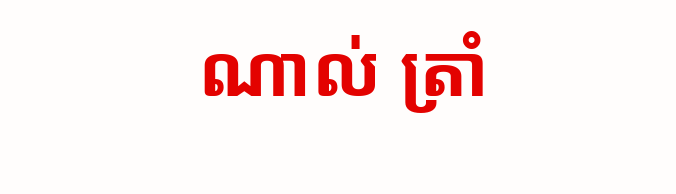ណាល់ ត្រាំ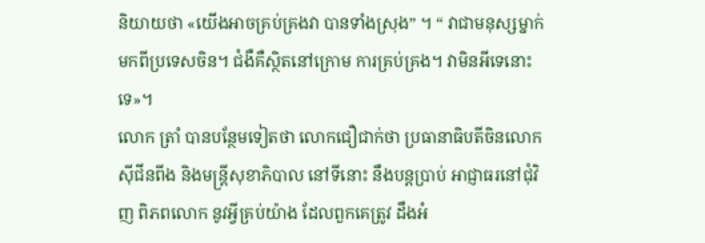និយាយថា «យើងអាចគ្រប់គ្រងវា បានទាំងស្រុង” ។ “ វាជាមនុស្សម្នាក់ មកពីប្រទេសចិន។ ជំងឺគឺស្ថិតនៅក្រោម ការគ្រប់គ្រង។ វាមិនអីទេនោះទេ»។
លោក ត្រាំ បានបន្ថែមទៀតថា លោកជឿជាក់ថា ប្រធានាធិបតីចិនលោក ស៊ីជីនពីង និងមន្ត្រីសុខាភិបាល នៅទីនោះ នឹងបន្តប្រាប់ អាជ្ញាធរនៅជុំវិញ ពិភពលោក នូវអ្វីគ្រប់យ៉ាង ដែលពួកគេត្រូវ ដឹងអំ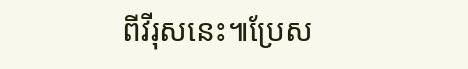ពីវីរុសនេះ៕ប្រែស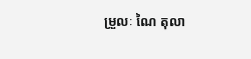ម្រួលៈ ណៃ តុលា